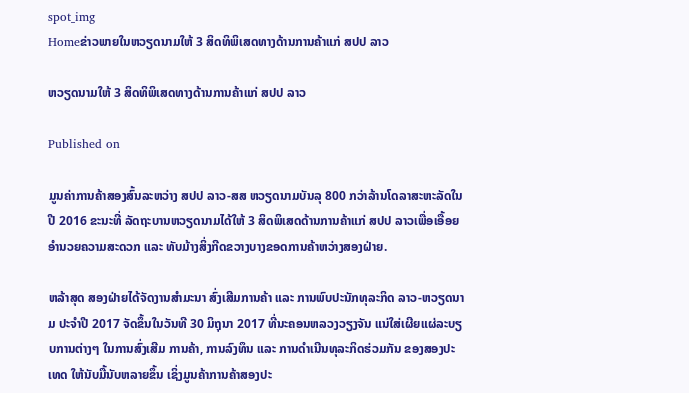spot_img
Homeຂ່າວພາຍໃນຫວຽດນາມໃຫ້ 3 ສິດທິພິເສດທາງດ້ານການຄ້າແກ່ ສປປ ລາວ

ຫວຽດນາມໃຫ້ 3 ສິດທິພິເສດທາງດ້ານການຄ້າແກ່ ສປປ ລາວ

Published on

ມູນຄ່າການຄ້າສອງສົ້ນລະຫວ່າງ ສປປ ລາວ-ສສ ຫວຽດນາມບັນລຸ 800 ກວ່າລ້ານໂດລາສະຫະລັດໃນປີ 2016 ຂະນະທີ່ ລັດຖະບານຫວຽດນາມໄດ້ໃຫ້ 3 ສິດພິເສດດ້ານການຄ້າແກ່ ສປປ ລາວເພື່ອເອື້ອຍອໍານວຍຄວາມສະດວກ ແລະ ທັບມ້າງສິ່ງກີດຂວາງບາງຂອດການຄ້າຫວ່າງສອງຝ່າຍ.

ຫລ້າສຸດ ສອງຝ່າຍໄດ້ຈັດງານສຳມະນາ ສົ່ງເສີມການຄ້າ ແລະ ການພົບປະນັກທຸລະກິດ ລາວ-ຫວຽດນາມ ປະຈຳປີ 2017 ຈັດຂຶ້ນໃນວັນທີ 30 ມິຖຸນາ 2017 ທີ່ນະຄອນຫລວງວຽງຈັນ ແນ່ໃສ່ເຜີຍແຜ່ລະບຽບການຕ່າງໆ ໃນການສົ່ງເສີມ ການຄ້າ, ການລົງທຶນ ແລະ ການດຳເນີນທຸລະກິດຮ່ວມກັນ ຂອງສອງປະເທດ ໃຫ້ນັບມື້ນັບຫລາຍຂຶ້ນ ເຊິ່ງມູນຄ້າການຄ້າສອງປະ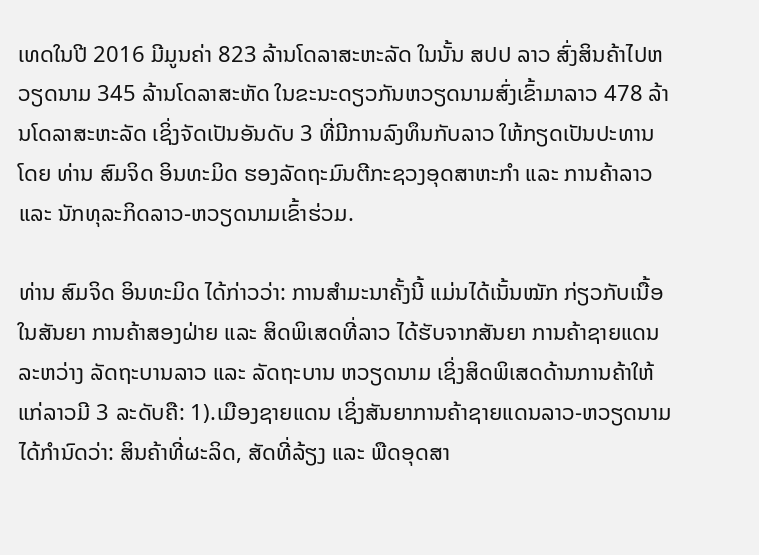ເທດໃນປີ 2016 ມີມູນຄ່າ 823 ລ້ານໂດລາສະຫະລັດ ໃນນັ້ນ ສປປ ລາວ ສົ່ງສິນຄ້າໄປຫວຽດນາມ 345 ລ້ານໂດລາສະຫັດ ໃນຂະນະດຽວກັນຫວຽດນາມສົ່ງເຂົ້າມາລາວ 478 ລ້ານໂດລາສະຫະລັດ ເຊິ່ງຈັດເປັນອັນດັບ 3 ທີ່ມີການລົງທຶນກັບລາວ ໃຫ້ກຽດເປັນປະທານໂດຍ ທ່ານ ສົມຈິດ ອິນທະມິດ ຮອງລັດຖະມົນຕີກະຊວງອຸດສາຫະກຳ ແລະ ການຄ້າລາວ ແລະ ນັກທຸລະກິດລາວ-ຫວຽດນາມເຂົ້າຮ່ວມ.

ທ່ານ ສົມຈິດ ອິນທະມິດ ໄດ້ກ່າວວ່າ: ການສຳມະນາຄັ້ງນີ້ ແມ່ນໄດ້ເນັ້ນໝັກ ກ່ຽວກັບເນື້ອໃນສັນຍາ ການຄ້າສອງຝ່າຍ ແລະ ສິດພິເສດທີ່ລາວ ໄດ້ຮັບຈາກສັນຍາ ການຄ້າຊາຍແດນ ລະຫວ່າງ ລັດຖະບານລາວ ແລະ ລັດຖະບານ ຫວຽດນາມ ເຊິ່ງສິດພິເສດດ້ານການຄ້າໃຫ້ແກ່ລາວມີ 3 ລະດັບຄື: 1).ເມືອງຊາຍແດນ ເຊິ່ງສັນຍາການຄ້າຊາຍແດນລາວ-ຫວຽດນາມ ໄດ້ກຳນົດວ່າ: ສິນຄ້າທີ່ຜະລິດ, ສັດທີ່ລ້ຽງ ແລະ ພືດອຸດສາ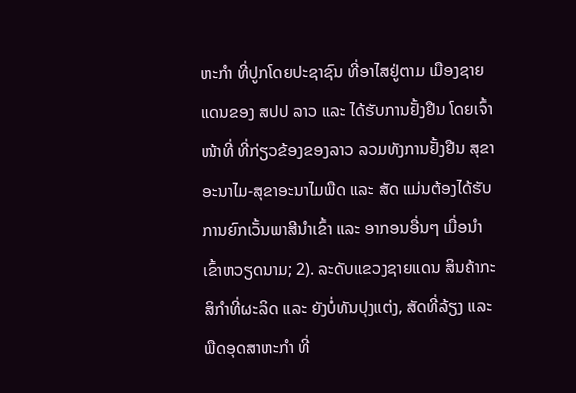ຫະກຳ ທີ່ປູກໂດຍປະຊາຊົນ ທີ່ອາໄສຢູ່ຕາມ ເມືອງຊາຍແດນຂອງ ສປປ ລາວ ແລະ ໄດ້ຮັບການຢັ້ງຢືນ ໂດຍເຈົ້າໜ້າທີ່ ທີ່ກ່ຽວຂ້ອງຂອງລາວ ລວມທັງການຢັ້ງຢືນ ສຸຂາອະນາໄມ-ສຸຂາອະນາໄມພືດ ແລະ ສັດ ແມ່ນຕ້ອງໄດ້ຮັບ ການຍົກເວັ້ນພາສີນຳເຂົ້າ ແລະ ອາກອນອື່ນໆ ເມື່ອນຳເຂົ້າຫວຽດນາມ; 2). ລະດັບແຂວງຊາຍແດນ ສິນຄ້າກະສິກຳທີ່ຜະລິດ ແລະ ຍັງບໍ່ທັນປຸງແຕ່ງ, ສັດທີ່ລ້ຽງ ແລະ ພືດອຸດສາຫະກຳ ທີ່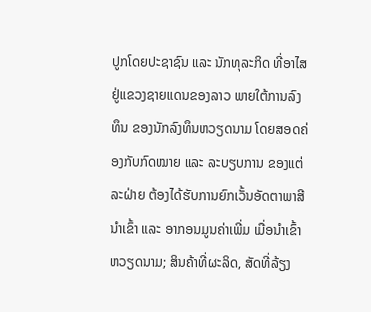ປູກໂດຍປະຊາຊົນ ແລະ ນັກທຸລະກິດ ທີ່ອາໄສຢູ່ແຂວງຊາຍແດນຂອງລາວ ພາຍໃຕ້ການລົງທຶນ ຂອງນັກລົງທຶນຫວຽດນາມ ໂດຍສອດຄ່ອງກັບກົດໝາຍ ແລະ ລະບຽບການ ຂອງແຕ່ລະຝ່າຍ ຕ້ອງໄດ້ຮັບການຍົກເວັ້ນອັດຕາພາສີນຳເຂົ້າ ແລະ ອາກອນມູນຄ່າເພີ່ມ ເມື່ອນຳເຂົ້າຫວຽດນາມ; ສິນຄ້າທີ່ຜະລິດ, ສັດທີ່ລ້ຽງ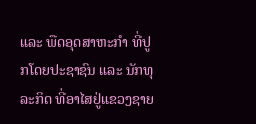ແລະ ພືດອຸດສາຫະກຳ ທີ່ປູກໂດຍປະຊາຊົນ ແລະ ນັກທຸລະກິດ ທີ່ອາໄສຢູ່ແຂວງຊາຍ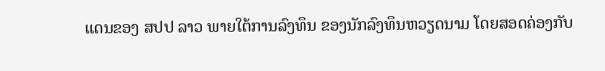ແດນຂອງ ສປປ ລາວ ພາຍໃຕ້ການລົງທຶນ ຂອງນັກລົງທຶນຫວຽດນາມ ໂດຍສອດຄ່ອງກັບ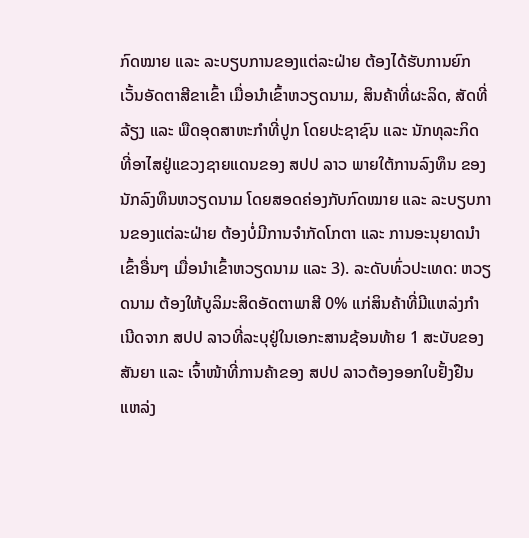ກົດໝາຍ ແລະ ລະບຽບການຂອງແຕ່ລະຝ່າຍ ຕ້ອງໄດ້ຮັບການຍົກເວັ້ນອັດຕາສີຂາເຂົ້າ ເມື່ອນຳເຂົ້າຫວຽດນາມ, ສິນຄ້າທີ່ຜະລິດ, ສັດທີ່ລ້ຽງ ແລະ ພືດອຸດສາຫະກຳທີ່ປູກ ໂດຍປະຊາຊົນ ແລະ ນັກທຸລະກິດ ທີ່ອາໄສຢູ່ແຂວງຊາຍແດນຂອງ ສປປ ລາວ ພາຍໃຕ້ການລົງທຶນ ຂອງນັກລົງທຶນຫວຽດນາມ ໂດຍສອດຄ່ອງກັບກົດໝາຍ ແລະ ລະບຽບການຂອງແຕ່ລະຝ່າຍ ຕ້ອງບໍ່ມີການຈຳກັດໂກຕາ ແລະ ການອະນຸຍາດນຳເຂົ້າອື່ນໆ ເມື່ອນຳເຂົ້າຫວຽດນາມ ແລະ 3). ລະດັບທົ່ວປະເທດ: ຫວຽດນາມ ຕ້ອງໃຫ້ບູລິມະສິດອັດຕາພາສີ 0% ແກ່ສິນຄ້າທີ່ມີແຫລ່ງກຳເນີດຈາກ ສປປ ລາວທີ່ລະບຸຢູ່ໃນເອກະສານຊ້ອນທ້າຍ 1 ສະບັບຂອງສັນຍາ ແລະ ເຈົ້າໜ້າທີ່ການຄ້າຂອງ ສປປ ລາວຕ້ອງອອກໃບຢັ້ງຢືນແຫລ່ງ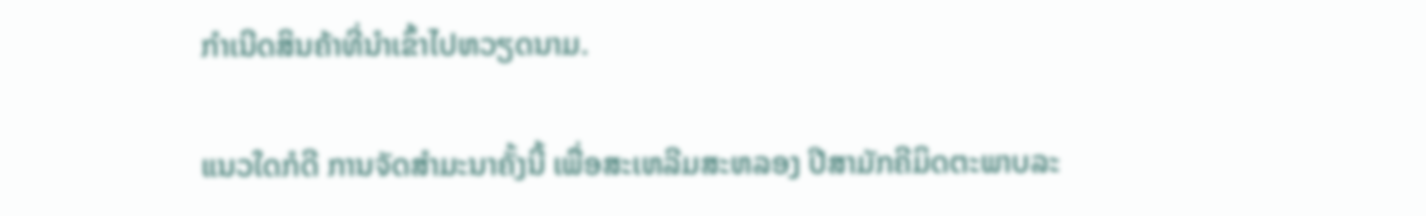ກໍາເນີດສິນຄ້າທີ່ນໍາເຂົ້າໄປຫວຽດນາມ.

ແນວໃດກໍດີ ການຈັດສຳມະນາຄັ້ງນີ້ ເພື່ອສະເຫລີມສະຫລອງ ປີສາມັກຄີມິດຕະພາບລະ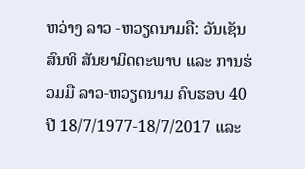ຫວ່າງ ລາວ -ຫວຽດນາມຄື: ວັນເຊັນສົນທິ ສັນຍາມິດຕະພາບ ແລະ ການຮ່ວມມື ລາວ-ຫວຽດນາມ ຄົບຮອບ 40 ປີ 18/7/1977-18/7/2017 ແລະ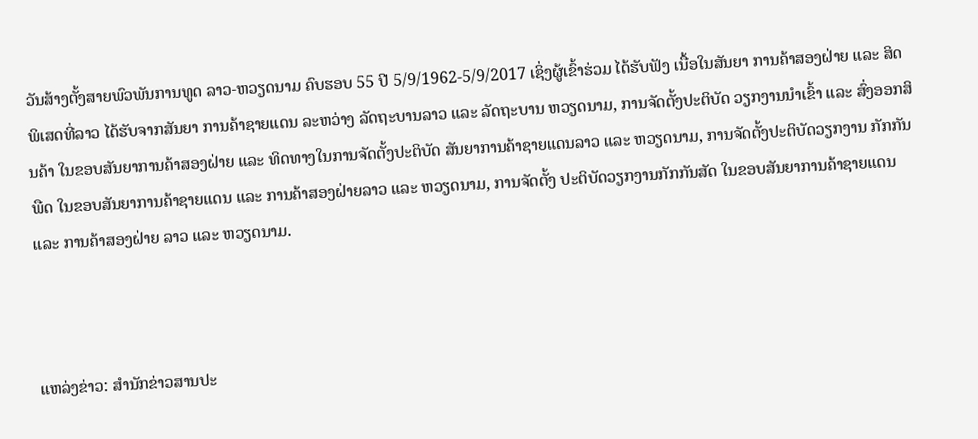ວັນສ້າງຕັ້ງສາຍພົວພັນການທູດ ລາວ-ຫວຽດນາມ ຄົບຮອບ 55 ປີ 5/9/1962-5/9/2017 ເຊິ່ງຜູ້ເຂົ້າຮ່ວມ ໄດ້ຮັບຟັງ ເນື້ອໃນສັນຍາ ການຄ້າສອງຝ່າຍ ແລະ ສິດພິເສດທີ່ລາວ ໄດ້ຮັບຈາກສັນຍາ ການຄ້າຊາຍແດນ ລະຫວ່າງ ລັດຖະບານລາວ ແລະ ລັດຖະບານ ຫວຽດນາມ, ການຈັດຕັ້ງປະຕິບັດ ວຽກງານນຳເຂົ້າ ແລະ ສົ່ງອອກສິນຄ້າ ໃນຂອບສັນຍາການຄ້າສອງຝ່າຍ ແລະ ທິດທາງໃນການຈັດຕັ້ງປະຕິບັດ ສັນຍາການຄ້າຊາຍແດນລາວ ແລະ ຫວຽດນາມ, ການຈັດຕັ້ງປະຕິບັດວຽກງານ ກັກກັນພືດ ໃນຂອບສັນຍາການຄ້າຊາຍແດນ ແລະ ການຄ້າສອງຝ່າຍລາວ ແລະ ຫວຽດນາມ, ການຈັດຕັ້ງ ປະຕິບັດວຽກງານກັກກັນສັດ ໃນຂອບສັນຍາການຄ້າຊາຍແດນ ແລະ ການຄ້າສອງຝ່າຍ ລາວ ແລະ ຫວຽດນາມ.



ແຫລ່ງຂ່າວ: ສຳນັກຂ່າວສານປະ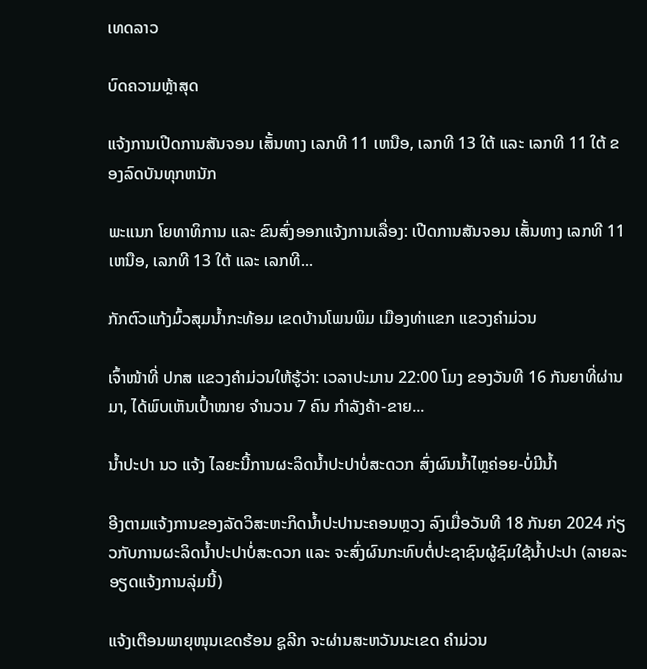ເທດລາວ

ບົດຄວາມຫຼ້າສຸດ

ແຈ້ງການເປີດການສັນຈອນ ເສັ້ນທາງ ເລກທີ 11 ເຫນືອ, ເລກທີ 13 ໃຕ້ ແລະ ເລກທີ 11 ໃຕ້ ຂອງລົດບັນທຸກຫນັກ

ພະແນກ ໂຍທາທິການ ແລະ ຂົນສົ່ງອອກແຈ້ງການເລື່ອງ: ເປີດການສັນຈອນ ເສັ້ນທາງ ເລກທີ 11 ເຫນືອ, ເລກທີ 13 ໃຕ້ ແລະ ເລກທີ...

ກັກຕົວແກ້ງມົ້ວສຸມນໍ້າກະທ້ອມ ເຂດບ້ານໂພນພິມ ເມືອງທ່າແຂກ ແຂວງຄຳມ່ວນ

ເຈົ້າໜ້າທີ່ ປກສ ແຂວງຄຳມ່ວນໃຫ້ຮູ້ວ່າ: ເວລາປະມານ 22:00 ໂມງ ຂອງວັນທີ 16 ກັນຍາທີ່ຜ່ານມາ, ໄດ້ພົບເຫັນເປົ້າໝາຍ ຈຳນວນ 7 ຄົນ ກຳລັງຄ້າ-ຂາຍ...

ນໍ້າປະປາ ນວ ແຈ້ງ ໄລຍະນີ້ການຜະລິດນ້ຳປະປາບໍ່ສະດວກ ສົ່ງຜົນນໍ້າໄຫຼຄ່ອຍ-ບໍ່ມີນໍ້າ

ອີງຕາມແຈ້ງການຂອງລັດວິສະຫະກິດນໍ້າປະປານະຄອນຫຼວງ ລົງເມື່ອວັນທີ 18 ກັນຍາ 2024 ກ່ຽວກັບການຜະລິດນໍ້າປະປາບໍ່ສະດວກ ແລະ ຈະສົ່ງຜົນກະທົບຕໍ່ປະຊາຊົນຜູ້ຊົມໃຊ້ນໍ້າປະປາ (ລາຍລະອຽດແຈ້ງການລຸ່ມນີ້)

ແຈ້ງເຕືອນພາຍຸໜຸນເຂດຮ້ອນ ຊູລີກ ຈະຜ່ານສະຫວັນນະເຂດ ຄຳມ່ວນ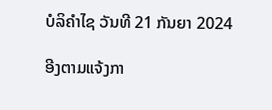ບໍລິຄຳໄຊ ວັນທີ 21 ກັນຍາ 2024

ອີງຕາມແຈ້ງກາ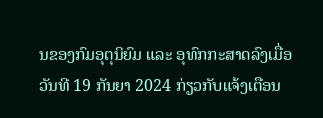ນຂອງກົມອຸຕຸນິຍົມ ແລະ ອຸທົກກະສາດລົງເມື່ອວັນທີ 19 ກັນຍາ 2024 ກ່ຽວກັບແຈ້ງເຕືອນ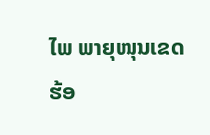ໄພ ພາຍຸໜຸນເຂດຮ້ອ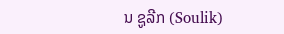ນ ຊູລີກ (Soulik)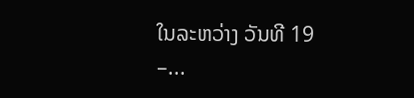ໃນລະຫວ່າງ ວັນທີ 19 –...